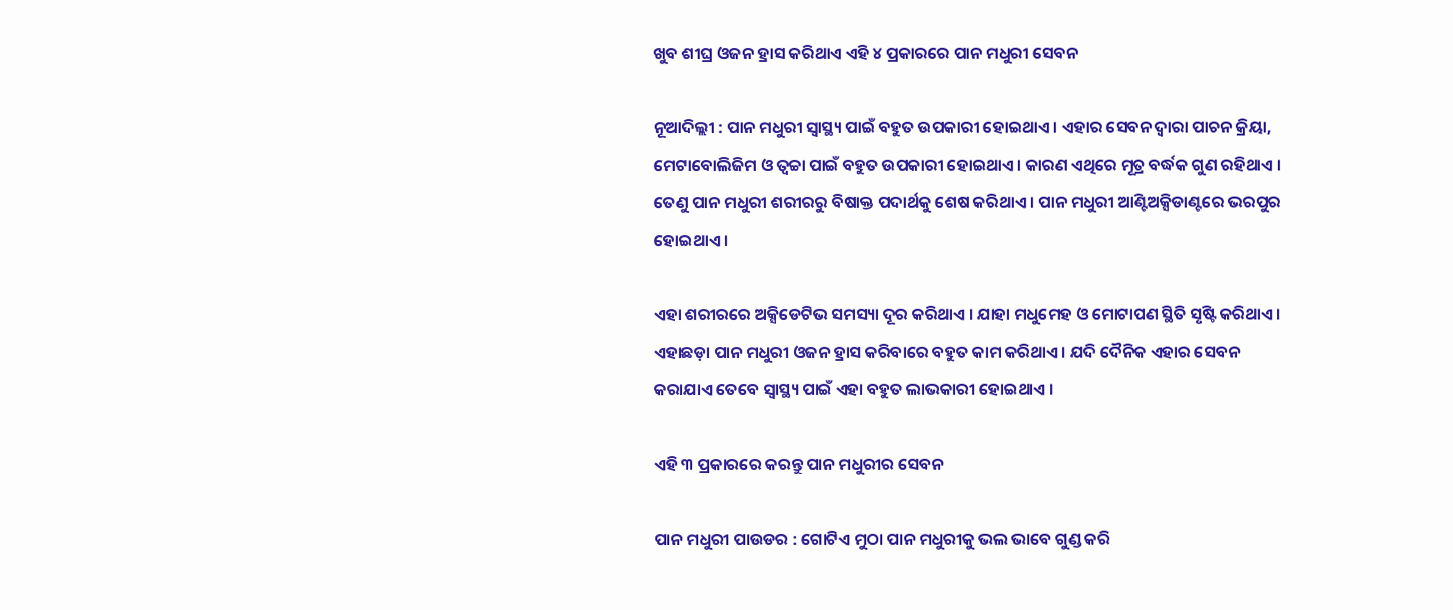ଖୁବ ଶୀଘ୍ର ଓଜନ ହ୍ରାସ କରିଥାଏ ଏହି ୪ ପ୍ରକାରରେ ପାନ ମଧୁରୀ ସେବନ

ନୂଆଦିଲ୍ଲୀ : ପାନ ମଧୁରୀ ସ୍ୱାସ୍ଥ୍ୟ ପାଇଁ ବହୁତ ଉପକାରୀ ହୋଇଥାଏ । ଏହାର ସେବନ ଦ୍ୱାରା ପାଚନ କ୍ରିୟା, ମେଟାବୋଲିଜିମ ଓ ତ୍ୱଚ୍ଚା ପାଇଁ ବହୁତ ଉପକାରୀ ହୋଇଥାଏ । କାରଣ ଏଥିରେ ମୂତ୍ର ବର୍ଦ୍ଧକ ଗୁଣ ରହିଥାଏ । ତେଣୁ ପାନ ମଧୁରୀ ଶରୀରରୁ ବିଷାକ୍ତ ପଦାର୍ଥକୁ ଶେଷ କରିଥାଏ । ପାନ ମଧୁରୀ ଆଣ୍ଟିଅକ୍ସିଡାଣ୍ଟରେ ଭରପୁର ହୋଇଥାଏ ।

ଏହା ଶରୀରରେ ଅକ୍ସିଡେଟିଭ ସମସ୍ୟା ଦୂର କରିଥାଏ । ଯାହା ମଧୁମେହ ଓ ମୋଟାପଣ ସ୍ଥିତି ସୃଷ୍ଟି କରିଥାଏ । ଏହାଛଡ଼ା ପାନ ମଧୁରୀ ଓଜନ ହ୍ରାସ କରିବାରେ ବହୁତ କାମ କରିଥାଏ । ଯଦି ଦୈନିକ ଏହାର ସେବନ କରାଯାଏ ତେବେ ସ୍ୱାସ୍ଥ୍ୟ ପାଇଁ ଏହା ବହୁତ ଲାଭକାରୀ ହୋଇଥାଏ ।

ଏହି ୩ ପ୍ରକାରରେ କରନ୍ତୁ ପାନ ମଧୁରୀର ସେବନ

ପାନ ମଧୁରୀ ପାଉଡର : ଗୋଟିଏ ମୁଠା ପାନ ମଧୁରୀକୁ ଭଲ ଭାବେ ଗୁଣ୍ଡ କରି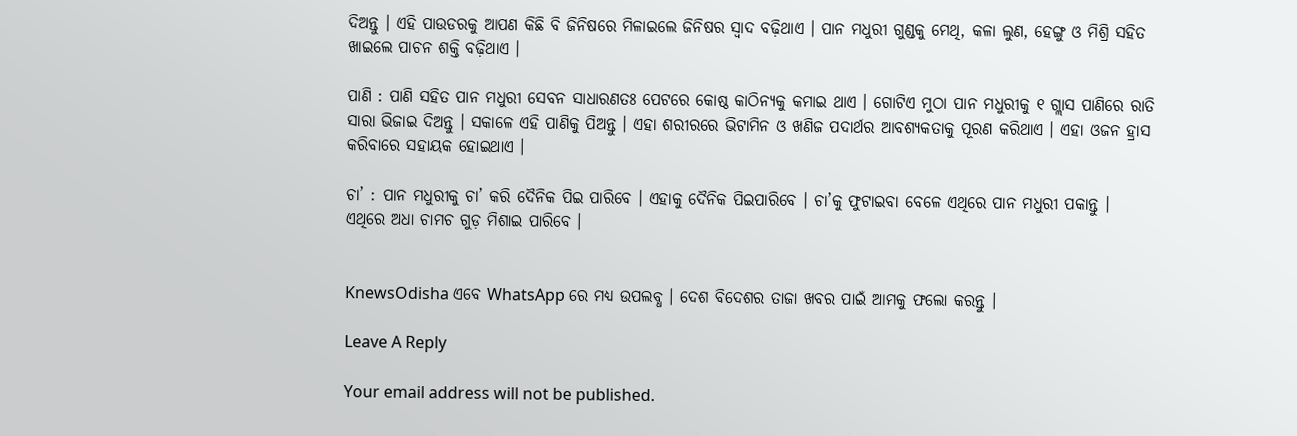ଦିଅନ୍ତୁ । ଏହି ପାଉଡରକୁ ଆପଣ କିଛି ବି ଜିନିଷରେ ମିଳାଇଲେ ଜିନିଷର ସ୍ୱାଦ ବଢ଼ିଥାଏ । ପାନ ମଧୁରୀ ଗୁଣ୍ଡକୁ ମେଥି, କଳା ଲୁଣ, ହେଙ୍ଗୁ ଓ ମିଶ୍ରି ସହିତ ଖାଇଲେ ପାଚନ ଶକ୍ତି ବଢ଼ିଥାଏ ।

ପାଣି : ପାଣି ସହିତ ପାନ ମଧୁରୀ ସେବନ ସାଧାରଣତଃ ପେଟରେ କୋଷ୍ଠ କାଠିନ୍ୟକୁ କମାଇ ଥାଏ । ଗୋଟିଏ ମୁଠା ପାନ ମଧୁରୀକୁ ୧ ଗ୍ଲାସ ପାଣିରେ ରାତି ସାରା ଭିଜାଇ ଦିଅନ୍ତୁ । ସକାଳେ ଏହି ପାଣିକୁ ପିଅନ୍ତୁ । ଏହା ଶରୀରରେ ଭିଟାମିନ ଓ ଖଣିଜ ପଦାର୍ଥର ଆବଶ୍ୟକତାକୁ ପୂରଣ କରିଥାଏ । ଏହା ଓଜନ ହ୍ରାସ କରିବାରେ ସହାୟକ ହୋଇଥାଏ ।

ଚା’ : ପାନ ମଧୁରୀକୁ ଚା’ କରି ଦୈନିକ ପିଇ ପାରିବେ । ଏହାକୁ ଦୈନିକ ପିଇପାରିବେ । ଚା’କୁ ଫୁଟାଇବା ବେଳେ ଏଥିରେ ପାନ ମଧୁରୀ ପକାନ୍ତୁ । ଏଥିରେ ଅଧା ଚାମଚ ଗୁଡ଼ ମିଶାଇ ପାରିବେ ।


KnewsOdisha ଏବେ WhatsApp ରେ ମଧ୍ୟ ଉପଲବ୍ଧ । ଦେଶ ବିଦେଶର ତାଜା ଖବର ପାଇଁ ଆମକୁ ଫଲୋ କରନ୍ତୁ ।

Leave A Reply

Your email address will not be published.